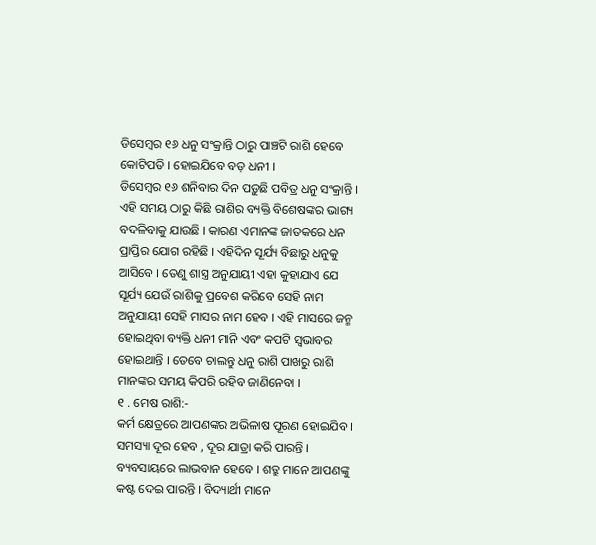ଡିସେମ୍ବର ୧୬ ଧନୁ ସଂକ୍ରାନ୍ତି ଠାରୁ ପାଞ୍ଚଟି ରାଶି ହେବେ କୋଟିପତି । ହୋଇଯିବେ ବଡ଼ ଧନୀ ।
ଡିସେମ୍ବର ୧୬ ଶନିବାର ଦିନ ପଡ଼ୁଛି ପବିତ୍ର ଧନୁ ସଂକ୍ରାନ୍ତି । ଏହି ସମୟ ଠାରୁ କିଛି ରାଶିର ବ୍ୟକ୍ତି ବିଶେଷଙ୍କର ଭାଗ୍ୟ ବଦଳିବାକୁ ଯାଉଛି । କାରଣ ଏମାନଙ୍କ ଜାତକରେ ଧନ ପ୍ରାପ୍ତିର ଯୋଗ ରହିଛି । ଏହିଦିନ ସୂର୍ଯ୍ୟ ବିଛାରୁ ଧନୁକୁ ଆସିବେ । ତେଣୁ ଶାସ୍ତ୍ର ଅନୁଯାୟୀ ଏହା କୁହାଯାଏ ଯେ ସୂର୍ଯ୍ୟ ଯେଉଁ ରାଶିକୁ ପ୍ରବେଶ କରିବେ ସେହି ନାମ ଅନୁଯାୟୀ ସେହି ମାସର ନାମ ହେବ । ଏହି ମାସରେ ଜନ୍ମ ହୋଇଥିବା ବ୍ୟକ୍ତି ଧନୀ ମାନି ଏବଂ କପଟି ସ୍ୱଭାବର ହୋଇଥାନ୍ତି । ତେବେ ଚାଲନ୍ତୁ ଧନୁ ରାଶି ପାଖରୁ ରାଶି ମାନଙ୍କର ସମୟ କିପରି ରହିବ ଜାଣିନେବା ।
୧ . ମେଷ ରାଶି:-
କର୍ମ କ୍ଷେତ୍ରରେ ଆପଣଙ୍କର ଅଭିଳାଷ ପୂରଣ ହୋଇଯିବ । ସମସ୍ୟା ଦୂର ହେବ , ଦୂର ଯାତ୍ରା କରି ପାରନ୍ତି । ବ୍ୟବସାୟରେ ଲାଭବାନ ହେବେ । ଶତ୍ରୁ ମାନେ ଆପଣଙ୍କୁ କଷ୍ଟ ଦେଇ ପାରନ୍ତି । ବିଦ୍ୟାର୍ଥୀ ମାନେ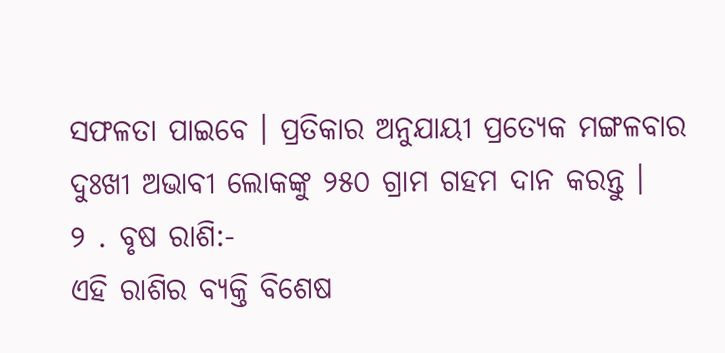ସଫଳତା ପାଇବେ । ପ୍ରତିକାର ଅନୁଯାୟୀ ପ୍ରତ୍ୟେକ ମଙ୍ଗଳବାର ଦୁଃଖୀ ଅଭାବୀ ଲୋକଙ୍କୁ ୨୫୦ ଗ୍ରାମ ଗହମ ଦାନ କରନ୍ତୁ ।
୨ . ବୃଷ ରାଶି:-
ଏହି ରାଶିର ବ୍ୟକ୍ତି ବିଶେଷ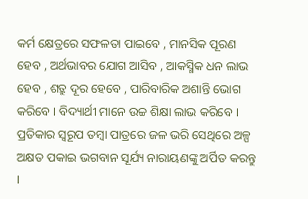କର୍ମ କ୍ଷେତ୍ରରେ ସଫଳତା ପାଇବେ , ମାନସିକ ପୂରଣ ହେବ , ଅର୍ଥଭାବର ଯୋଗ ଆସିବ , ଆକସ୍ମିକ ଧନ ଲାଭ ହେବ , ଶତ୍ରୁ ଦୂର ହେବେ , ପାରିବାରିକ ଅଶାନ୍ତି ଭୋଗ କରିବେ । ବିଦ୍ୟାର୍ଥୀ ମାନେ ଉଚ୍ଚ ଶିକ୍ଷା ଲାଭ କରିବେ । ପ୍ରତିକାର ସ୍ୱରୂପ ତମ୍ବା ପାତ୍ରରେ ଜଳ ଭରି ସେଥିରେ ଅଳ୍ପ ଅକ୍ଷତ ପକାଇ ଭଗବାନ ସୂର୍ଯ୍ୟ ନାରାୟଣଙ୍କୁ ଅର୍ପିତ କରନ୍ତୁ ।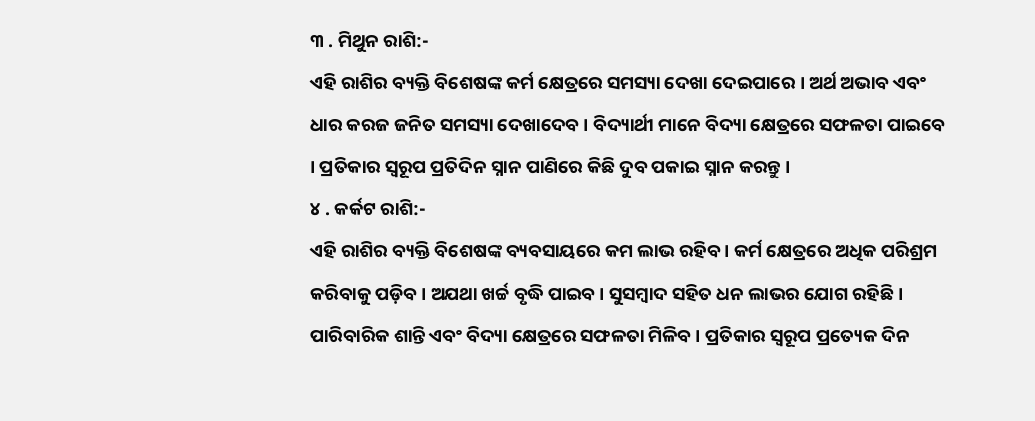୩ . ମିଥୁନ ରାଶି:-
ଏହି ରାଶିର ବ୍ୟକ୍ତି ବିଶେଷଙ୍କ କର୍ମ କ୍ଷେତ୍ରରେ ସମସ୍ୟା ଦେଖା ଦେଇପାରେ । ଅର୍ଥ ଅଭାବ ଏବଂ ଧାର କରଜ ଜନିତ ସମସ୍ୟା ଦେଖାଦେବ । ବିଦ୍ୟାର୍ଥୀ ମାନେ ବିଦ୍ୟା କ୍ଷେତ୍ରରେ ସଫଳତା ପାଇବେ । ପ୍ରତିକାର ସ୍ୱରୂପ ପ୍ରତିଦିନ ସ୍ନାନ ପାଣିରେ କିଛି ଦୁବ ପକାଇ ସ୍ନାନ କରନ୍ତୁ ।
୪ . କର୍କଟ ରାଶି:-
ଏହି ରାଶିର ବ୍ୟକ୍ତି ବିଶେଷଙ୍କ ବ୍ୟବସାୟରେ କମ ଲାଭ ରହିବ । କର୍ମ କ୍ଷେତ୍ରରେ ଅଧିକ ପରିଶ୍ରମ କରିବାକୁ ପଡ଼ିବ । ଅଯଥା ଖର୍ଚ୍ଚ ବୃଦ୍ଧି ପାଇବ । ସୁସମ୍ବାଦ ସହିତ ଧନ ଲାଭର ଯୋଗ ରହିଛି । ପାରିବାରିକ ଶାନ୍ତି ଏବଂ ବିଦ୍ୟା କ୍ଷେତ୍ରରେ ସଫଳତା ମିଳିବ । ପ୍ରତିକାର ସ୍ୱରୂପ ପ୍ରତ୍ୟେକ ଦିନ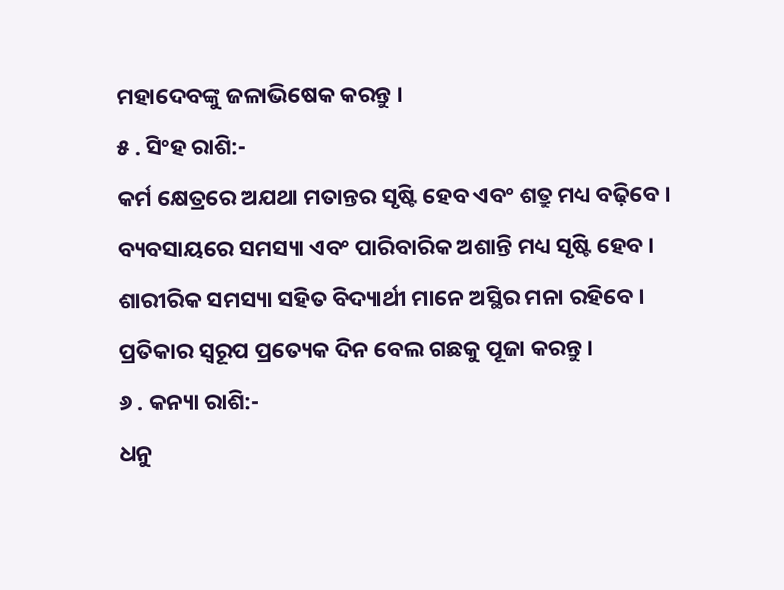ମହାଦେବଙ୍କୁ ଜଳାଭିଷେକ କରନ୍ତୁ ।
୫ . ସିଂହ ରାଶି:-
କର୍ମ କ୍ଷେତ୍ରରେ ଅଯଥା ମତାନ୍ତର ସୃଷ୍ଟି ହେବ ଏବଂ ଶତ୍ରୁ ମଧ୍ୟ ବଢ଼ିବେ । ବ୍ୟବସାୟରେ ସମସ୍ୟା ଏବଂ ପାରିବାରିକ ଅଶାନ୍ତି ମଧ୍ୟ ସୃଷ୍ଟି ହେବ । ଶାରୀରିକ ସମସ୍ୟା ସହିତ ବିଦ୍ୟାର୍ଥୀ ମାନେ ଅସ୍ଥିର ମନା ରହିବେ । ପ୍ରତିକାର ସ୍ୱରୂପ ପ୍ରତ୍ୟେକ ଦିନ ବେଲ ଗଛକୁ ପୂଜା କରନ୍ତୁ ।
୬ . କନ୍ୟା ରାଶି:-
ଧନୁ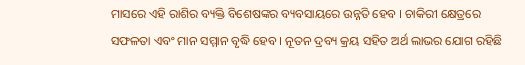ମାସରେ ଏହି ରାଶିର ବ୍ୟକ୍ତି ବିଶେଷଙ୍କର ବ୍ୟବସାୟରେ ଉନ୍ନତି ହେବ । ଚାକିରୀ କ୍ଷେତ୍ରରେ ସଫଳତା ଏବଂ ମାନ ସମ୍ମାନ ବୃଦ୍ଧି ହେବ । ନୂତନ ଦ୍ରବ୍ୟ କ୍ରୟ ସହିତ ଅର୍ଥ ଲାଭର ଯୋଗ ରହିଛି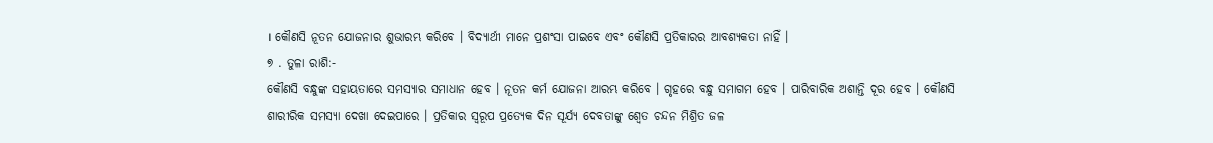। କୌଣସି ନୂତନ ଯୋଜନାର ଶୁଭାରମ୍ଭ କରିବେ । ବିଦ୍ୟାର୍ଥୀ ମାନେ ପ୍ରଶଂସା ପାଇବେ ଏବଂ କୌଣସି ପ୍ରତିକାରର ଆବଶ୍ୟକତା ନାହିଁ ।
୭ . ତୁଳା ରାଶି:-
କୌଣସି ବନ୍ଧୁଙ୍କ ସହାୟତାରେ ସମସ୍ୟାର ସମାଧାନ ହେବ । ନୂତନ କର୍ମ ଯୋଜନା ଆରମ୍ଭ କରିବେ । ଗୃହରେ ବନ୍ଧୁ ସମାଗମ ହେବ । ପାରିବାରିକ ଅଶାନ୍ତି ଦୂର ହେବ । କୌଣସି ଶାରୀରିକ ସମସ୍ୟା ଦେଖା ଦେଇପାରେ । ପ୍ରତିକାର ସ୍ୱରୂପ ପ୍ରତ୍ୟେକ ଦିନ ସୂର୍ଯ୍ୟ ଦେବତାଙ୍କୁ ଶ୍ୱେତ ଚନ୍ଦନ ମିଶ୍ରିତ ଜଳ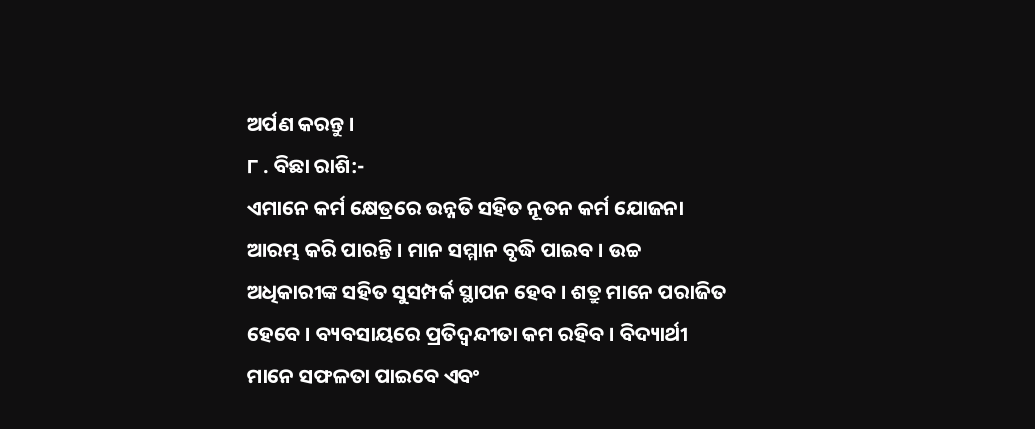ଅର୍ପଣ କରନ୍ତୁ ।
୮ . ବିଛା ରାଶି:-
ଏମାନେ କର୍ମ କ୍ଷେତ୍ରରେ ଉନ୍ନତି ସହିତ ନୂତନ କର୍ମ ଯୋଜନା ଆରମ୍ଭ କରି ପାରନ୍ତି । ମାନ ସମ୍ମାନ ବୃଦ୍ଧି ପାଇବ । ଉଚ୍ଚ ଅଧିକାରୀଙ୍କ ସହିତ ସୁସମ୍ପର୍କ ସ୍ଥାପନ ହେବ । ଶତ୍ରୁ ମାନେ ପରାଜିତ ହେବେ । ବ୍ୟବସାୟରେ ପ୍ରତିଦ୍ବନ୍ଦୀତା କମ ରହିବ । ବିଦ୍ୟାର୍ଥୀ ମାନେ ସଫଳତା ପାଇବେ ଏବଂ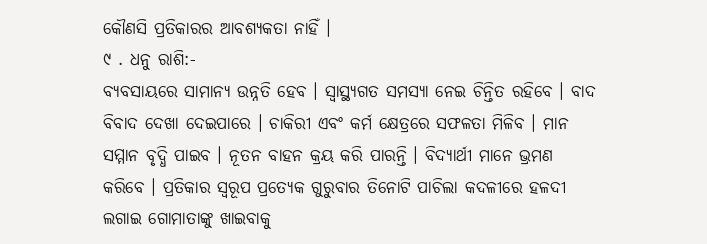କୌଣସି ପ୍ରତିକାରର ଆବଶ୍ୟକତା ନାହିଁ ।
୯ . ଧନୁ ରାଶି:-
ବ୍ୟବସାୟରେ ସାମାନ୍ୟ ଉନ୍ନତି ହେବ । ସ୍ୱାସ୍ଥ୍ୟଗତ ସମସ୍ୟା ନେଇ ଚିନ୍ତିତ ରହିବେ । ବାଦ ବିବାଦ ଦେଖା ଦେଇପାରେ । ଚାକିରୀ ଏବଂ କର୍ମ କ୍ଷେତ୍ରରେ ସଫଳତା ମିଳିବ । ମାନ ସମ୍ମାନ ବୃଦ୍ଧି ପାଇବ । ନୂତନ ବାହନ କ୍ରୟ କରି ପାରନ୍ତି । ବିଦ୍ୟାର୍ଥୀ ମାନେ ଭ୍ରମଣ କରିବେ । ପ୍ରତିକାର ସ୍ୱରୂପ ପ୍ରତ୍ୟେକ ଗୁରୁବାର ତିନୋଟି ପାଚିଲା କଦଳୀରେ ହଳଦୀ ଲଗାଇ ଗୋମାତାଙ୍କୁ ଖାଇବାକୁ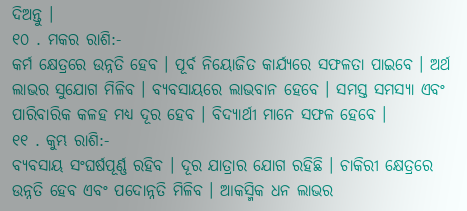ଦିଅନ୍ତୁ ।
୧୦ . ମକର ରାଶି:-
କର୍ମ କ୍ଷେତ୍ରରେ ଉନ୍ନତି ହେବ । ପୂର୍ବ ନିୟୋଜିତ କାର୍ଯ୍ୟରେ ସଫଳତା ପାଇବେ । ଅର୍ଥ ଲାଭର ସୁଯୋଗ ମିଳିବ । ବ୍ୟବସାୟରେ ଲାଭବାନ ହେବେ । ସମସ୍ତ ସମସ୍ୟା ଏବଂ ପାରିବାରିକ କଳହ ମଧ୍ୟ ଦୂର ହେବ । ବିଦ୍ୟାର୍ଥୀ ମାନେ ସଫଳ ହେବେ ।
୧୧ . କୁମ୍ଭ ରାଶି:-
ବ୍ୟବସାୟ ସଂଘର୍ଷପୂର୍ଣ୍ଣ ରହିବ । ଦୂର ଯାତ୍ରାର ଯୋଗ ରହିଛି । ଚାକିରୀ କ୍ଷେତ୍ରରେ ଉନ୍ନତି ହେବ ଏବଂ ପଦୋନ୍ନତି ମିଳିବ । ଆକସ୍ମିକ ଧନ ଲାଭର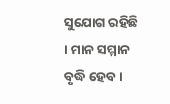ସୁଯୋଗ ରହିଛି । ମାନ ସମ୍ମାନ ବୃଦ୍ଧି ହେବ ।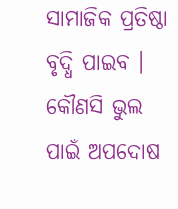ସାମାଜିକ ପ୍ରତିଷ୍ଠା ବୃଦ୍ଧି ପାଇବ । କୌଣସି ଭୁଲ ପାଇଁ ଅପଦୋଷ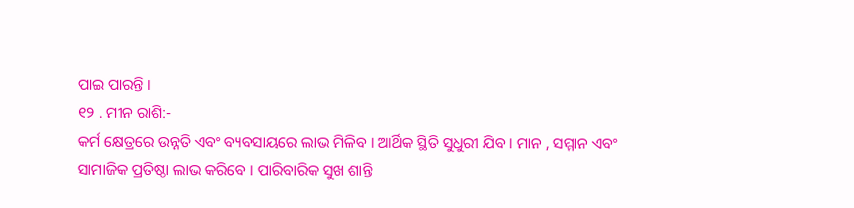ପାଇ ପାରନ୍ତି ।
୧୨ . ମୀନ ରାଶି:-
କର୍ମ କ୍ଷେତ୍ରରେ ଉନ୍ନତି ଏବଂ ବ୍ୟବସାୟରେ ଲାଭ ମିଳିବ । ଆର୍ଥିକ ସ୍ଥିତି ସୁଧୁରୀ ଯିବ । ମାନ , ସମ୍ମାନ ଏବଂ ସାମାଜିକ ପ୍ରତିଷ୍ଠା ଲାଭ କରିବେ । ପାରିବାରିକ ସୁଖ ଶାନ୍ତି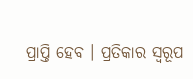ପ୍ରାପ୍ତି ହେବ । ପ୍ରତିକାର ସ୍ୱରୂପ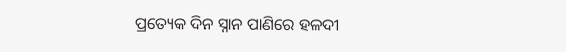ପ୍ରତ୍ୟେକ ଦିନ ସ୍ନାନ ପାଣିରେ ହଳଦୀ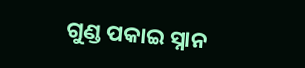ଗୁଣ୍ଡ ପକାଇ ସ୍ନାନ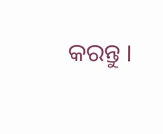କରନ୍ତୁ ।